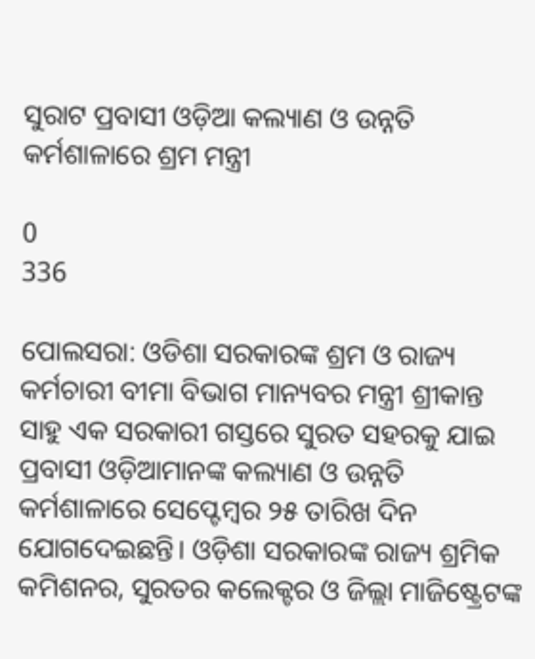ସୁରାଟ ପ୍ରବାସୀ ଓଡ଼ିଆ କଲ୍ୟାଣ ଓ ଉନ୍ନତି କର୍ମଶାଳାରେ ଶ୍ରମ ମନ୍ତ୍ରୀ

0
336

ପୋଲସରା: ଓଡିଶା ସରକାରଙ୍କ ଶ୍ରମ ଓ ରାଜ୍ୟ କର୍ମଚାରୀ ବୀମା ବିଭାଗ ମାନ୍ୟବର ମନ୍ତ୍ରୀ ଶ୍ରୀକାନ୍ତ ସାହୁ ଏକ ସରକାରୀ ଗସ୍ତରେ ସୁରତ ସହରକୁ ଯାଇ ପ୍ରବାସୀ ଓଡ଼ିଆମାନଙ୍କ କଲ୍ୟାଣ ଓ ଉନ୍ନତି କର୍ମଶାଳାରେ ସେପ୍ଟେମ୍ବର ୨୫ ତାରିଖ ଦିନ ଯୋଗଦେଇଛନ୍ତି। ଓଡ଼ିଶା ସରକାରଙ୍କ ରାଜ୍ୟ ଶ୍ରମିକ କମିଶନର, ସୁରତର କଲେକ୍ଟର ଓ ଜିଲ୍ଲା ମାଜିଷ୍ଟ୍ରେଟଙ୍କ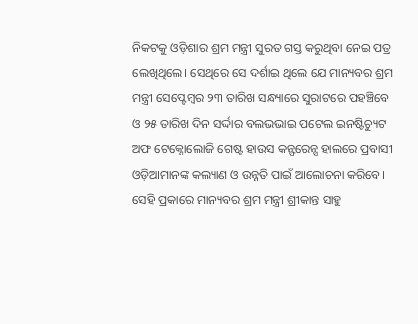ନିକଟକୁ ଓଡ଼ିଶାର ଶ୍ରମ ମନ୍ତ୍ରୀ ସୁରତ ଗସ୍ତ କରୁଥିବା ନେଇ ପତ୍ର ଲେଖିଥିଲେ। ସେଥିରେ ସେ ଦର୍ଶାଇ ଥିଲେ ଯେ ମାନ୍ୟବର ଶ୍ରମ ମନ୍ତ୍ରୀ ସେପ୍ଟେମ୍ବର ୨୩ ତାରିଖ ସନ୍ଧ୍ୟାରେ ସୁରାଟରେ ପହଞ୍ଚିବେ ଓ ୨୫ ତାରିଖ ଦିନ ସର୍ଦ୍ଦାର ବଲଭଭାଇ ପଟେଲ ଇନଷ୍ଟିଚ୍ୟୁଟ ଅଫ ଟେକ୍ନୋଲୋଜି ଗେଷ୍ଟ ହାଉସ କନ୍ଫରେନ୍ସ ହାଲରେ ପ୍ରବାସୀ ଓଡ଼ିଆମାନଙ୍କ କଲ୍ୟାଣ ଓ ଉନ୍ନତି ପାଇଁ ଆଲୋଚନା କରିବେ। ସେହି ପ୍ରକାରେ ମାନ୍ୟବର ଶ୍ରମ ମନ୍ତ୍ରୀ ଶ୍ରୀକାନ୍ତ ସାହୁ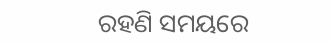ରହଣି ସମୟରେ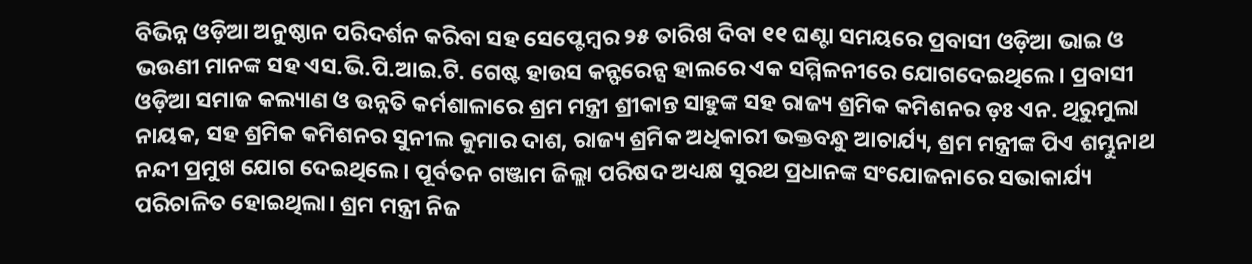ବିଭିନ୍ନ ଓଡ଼ିଆ ଅନୁଷ୍ଠାନ ପରିଦର୍ଶନ କରିବା ସହ ସେପ୍ଟେମ୍ବର ୨୫ ତାରିଖ ଦିବା ୧୧ ଘଣ୍ଟା ସମୟରେ ପ୍ରବାସୀ ଓଡ଼ିଆ ଭାଇ ଓ ଭଉଣୀ ମାନଙ୍କ ସହ ଏସ.ଭି.ପି.ଆଇ.ଟି. ଗେଷ୍ଟ ହାଉସ କନ୍ଫରେନ୍ସ ହାଲରେ ଏକ ସମ୍ମିଳନୀରେ ଯୋଗଦେଇଥିଲେ। ପ୍ରବାସୀ ଓଡ଼ିଆ ସମାଜ କଲ୍ୟାଣ ଓ ଉନ୍ନତି କର୍ମଶାଳାରେ ଶ୍ରମ ମନ୍ତ୍ରୀ ଶ୍ରୀକାନ୍ତ ସାହୁଙ୍କ ସହ ରାଜ୍ୟ ଶ୍ରମିକ କମିଶନର ଡ଼ଃ ଏନ. ଥିରୁମୁଲା ନାୟକ, ସହ ଶ୍ରମିକ କମିଶନର ସୁନୀଲ କୁମାର ଦାଶ, ରାଜ୍ୟ ଶ୍ରମିକ ଅଧିକାରୀ ଭକ୍ତବନ୍ଧୁ ଆଚାର୍ଯ୍ୟ, ଶ୍ରମ ମନ୍ତ୍ରୀଙ୍କ ପିଏ ଶମ୍ଭୁନାଥ ନନ୍ଦୀ ପ୍ରମୁଖ ଯୋଗ ଦେଇଥିଲେ। ପୂର୍ବତନ ଗଞ୍ଜାମ ଜିଲ୍ଲା ପରିଷଦ ଅଧ୍ୟକ୍ଷ ସୁରଥ ପ୍ରଧାନଙ୍କ ସଂଯୋଜନାରେ ସଭାକାର୍ଯ୍ୟ ପରିଚାଳିତ ହୋଇଥିଲା। ଶ୍ରମ ମନ୍ତ୍ରୀ ନିଜ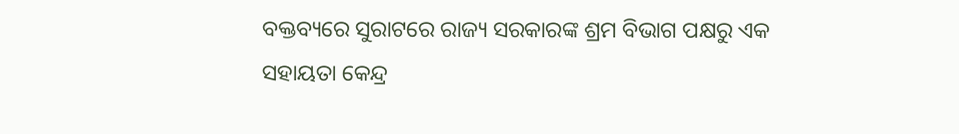ବକ୍ତବ୍ୟରେ ସୁରାଟରେ ରାଜ୍ୟ ସରକାରଙ୍କ ଶ୍ରମ ବିଭାଗ ପକ୍ଷରୁ ଏକ ସହାୟତା କେନ୍ଦ୍ର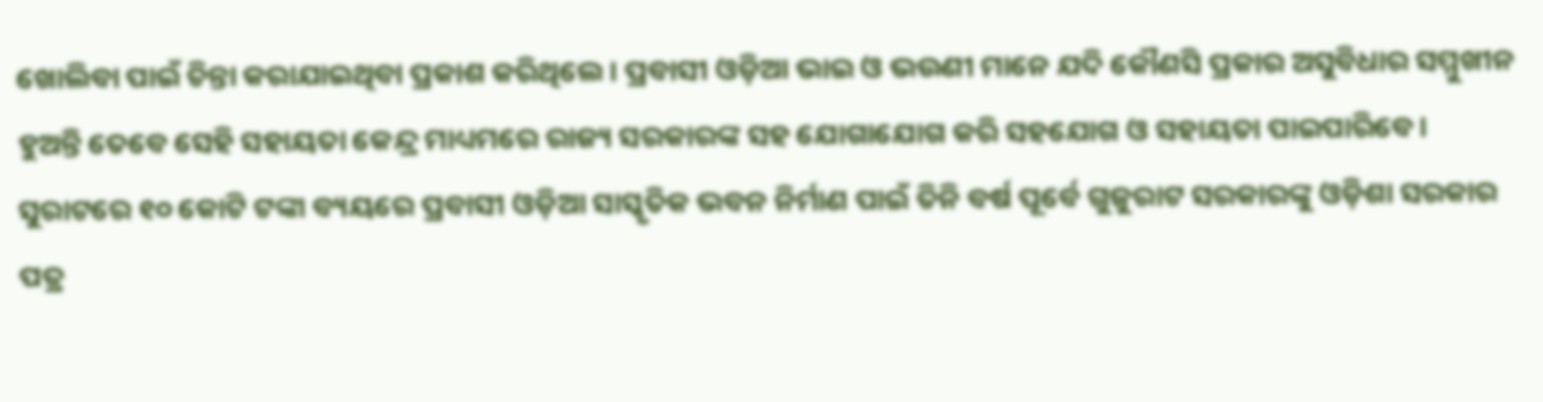ଖୋଲିବା ପାଇଁ ଚିନ୍ତା କରାଯାଇଥିବା ପ୍ରକାଶ କରିଥିଲେ। ପ୍ରବାସୀ ଓଡ଼ିଆ ଭାଇ ଓ ଭଉଣୀ ମାନେ ଯଦି କୌଣସି ପ୍ରକାର ଅସୁବିଧାର ସମ୍ମୁଖୀନ ହୁଅନ୍ତି ତେବେ ସେହି ସହାୟତା କେନ୍ଦ୍ର ମାଧ୍ୟମରେ ରାଜ୍ୟ ସରକାରଙ୍କ ସହ ଯୋଗାଯୋଗ କରି ସହଯୋଗ ଓ ସହାୟତା ପାଇପାରିବେ। ସୁରାଟରେ ୧୦ କୋଟି ଟଙ୍କା ବ୍ୟୟରେ ପ୍ରବାସୀ ଓଡ଼ିଆ ସାସ୍କୃତିକ ଭବନ ନିର୍ମାଣ ପାଇଁ ତିନି ବର୍ଷ ପୂର୍ବେ ଗୁଜୁରାଟ ସରକାରଙ୍କୁ ଓଡ଼ିଶା ସରକାର ପତ୍ର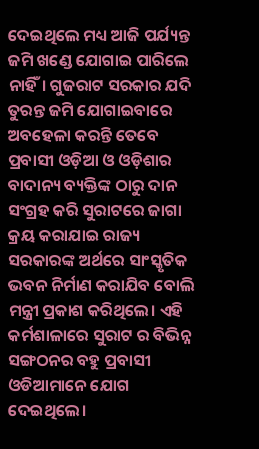ଦେଇଥିଲେ ମଧ୍ୟ ଆଜି ପର୍ଯ୍ୟନ୍ତ ଜମି ଖଣ୍ଡେ ଯୋଗାଇ ପାରିଲେ ନାହିଁ। ଗୁଜରାଟ ସରକାର ଯଦି ତୁରନ୍ତ ଜମି ଯୋଗାଇବାରେ ଅବହେଳା କରନ୍ତି ତେବେ ପ୍ରବାସୀ ଓଡ଼ିଆ ଓ ଓଡ଼ିଶାର ବାଦାନ୍ୟ ବ୍ୟକ୍ତିଙ୍କ ଠାରୁ ଦାନ ସଂଗ୍ରହ କରି ସୁରାଟରେ ଜାଗା କ୍ରୟ କରାଯାଇ ରାଜ୍ୟ ସରକାରଙ୍କ ଅର୍ଥରେ ସାଂସ୍କୃତିକ ଭବନ ନିର୍ମାଣ କରାଯିବ ବୋଲି ମନ୍ତ୍ରୀ ପ୍ରକାଶ କରିଥିଲେ। ଏହି କର୍ମଶାଳାରେ ସୁରାଟ ର ବିଭିନ୍ନ ସଙ୍ଗଠନର ବହୁ ପ୍ରବାସୀ ଓଡିଆମାନେ ଯୋଗ ଦେଇଥିଲେ।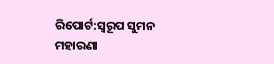ରିପୋର୍ଟ:ସ୍ୱରୂପ ସୁମନ ମହାରଣା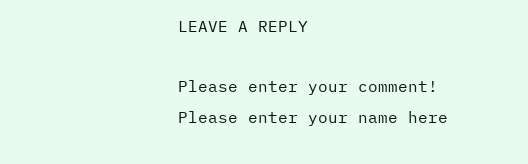LEAVE A REPLY

Please enter your comment!
Please enter your name here